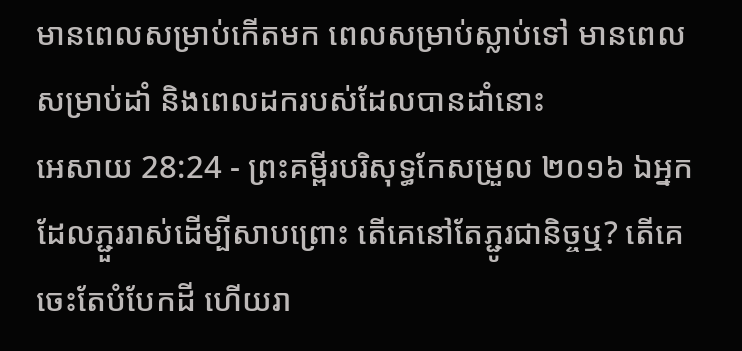មានពេលសម្រាប់កើតមក ពេលសម្រាប់ស្លាប់ទៅ មានពេលសម្រាប់ដាំ និងពេលដករបស់ដែលបានដាំនោះ
អេសាយ 28:24 - ព្រះគម្ពីរបរិសុទ្ធកែសម្រួល ២០១៦ ឯអ្នកដែលភ្ជួររាស់ដើម្បីសាបព្រោះ តើគេនៅតែភ្ជូរជានិច្ចឬ? តើគេចេះតែបំបែកដី ហើយរា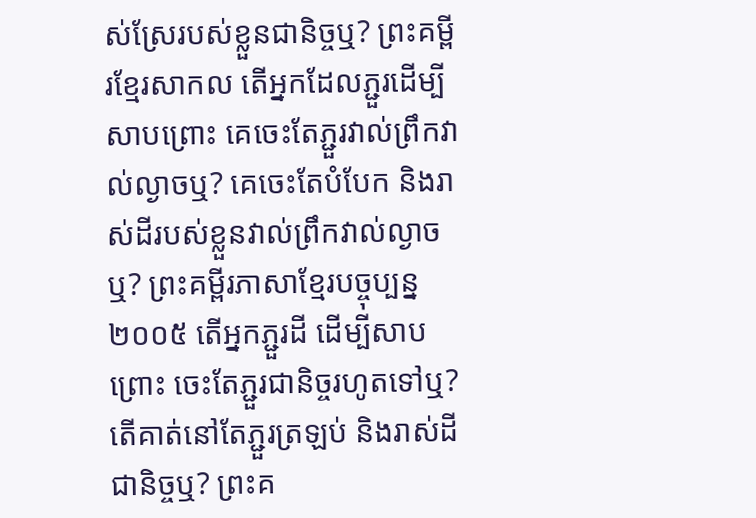ស់ស្រែរបស់ខ្លួនជានិច្ចឬ? ព្រះគម្ពីរខ្មែរសាកល តើអ្នកដែលភ្ជួរដើម្បីសាបព្រោះ គេចេះតែភ្ជួរវាល់ព្រឹកវាល់ល្ងាចឬ? គេចេះតែបំបែក និងរាស់ដីរបស់ខ្លួនវាល់ព្រឹកវាល់ល្ងាចឬ? ព្រះគម្ពីរភាសាខ្មែរបច្ចុប្បន្ន ២០០៥ តើអ្នកភ្ជួរដី ដើម្បីសាបព្រោះ ចេះតែភ្ជួរជានិច្ចរហូតទៅឬ? តើគាត់នៅតែភ្ជួរត្រឡប់ និងរាស់ដីជានិច្ចឬ? ព្រះគ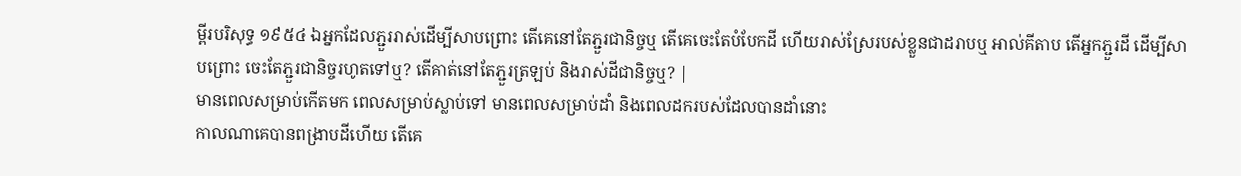ម្ពីរបរិសុទ្ធ ១៩៥៤ ឯអ្នកដែលភ្ជួររាស់ដើម្បីសាបព្រោះ តើគេនៅតែភ្ជួរជានិច្ចឬ តើគេចេះតែបំបែកដី ហើយរាស់ស្រែរបស់ខ្លួនជាដរាបឬ អាល់គីតាប តើអ្នកភ្ជួរដី ដើម្បីសាបព្រោះ ចេះតែភ្ជួរជានិច្ចរហូតទៅឬ? តើគាត់នៅតែភ្ជួរត្រឡប់ និងរាស់ដីជានិច្ចឬ? |
មានពេលសម្រាប់កើតមក ពេលសម្រាប់ស្លាប់ទៅ មានពេលសម្រាប់ដាំ និងពេលដករបស់ដែលបានដាំនោះ
កាលណាគេបានពង្រាបដីហើយ តើគេ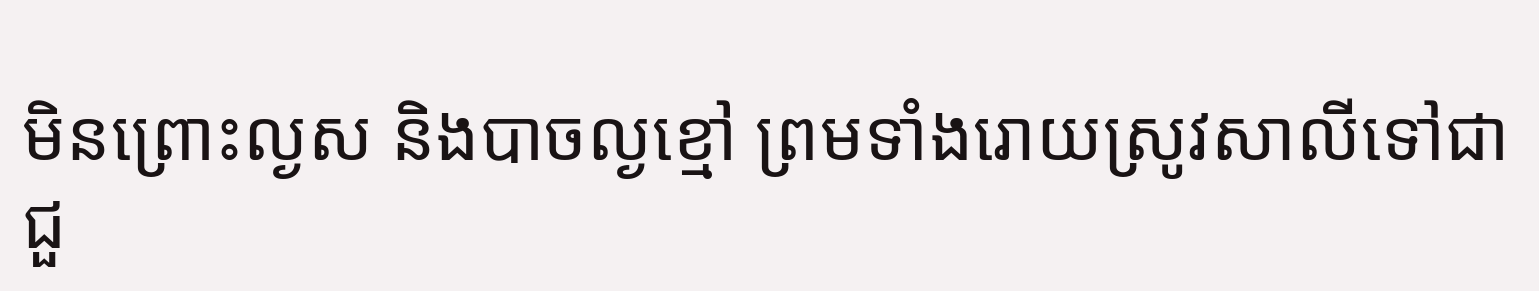មិនព្រោះល្ងស និងបាចល្ងខ្មៅ ព្រមទាំងរោយស្រូវសាលីទៅជាជួ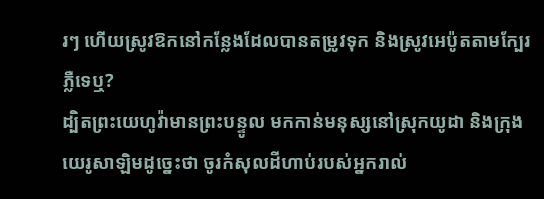រៗ ហើយស្រូវឱកនៅកន្លែងដែលបានតម្រូវទុក និងស្រូវអេប៉ូតតាមក្បែរភ្លឺទេឬ?
ដ្បិតព្រះយេហូវ៉ាមានព្រះបន្ទូល មកកាន់មនុស្សនៅស្រុកយូដា និងក្រុងយេរូសាឡិមដូច្នេះថា ចូរកំសុលដីហាប់របស់អ្នករាល់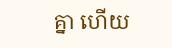គ្នា ហើយ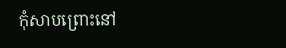កុំសាបព្រោះនៅ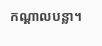កណ្ដាលបន្លា។